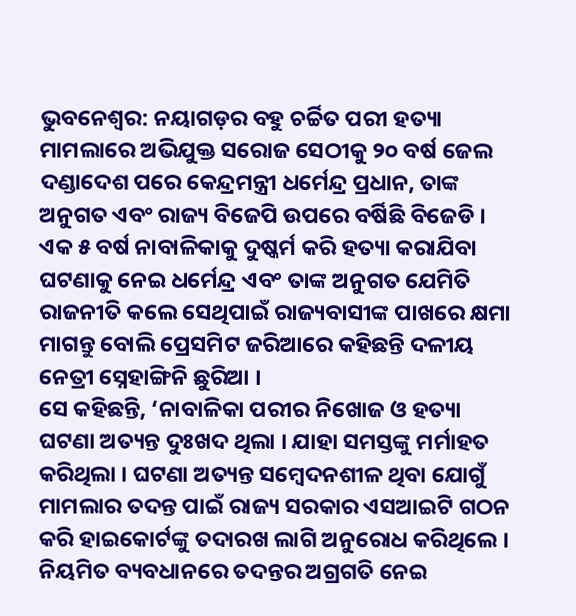ଭୁବନେଶ୍ୱର: ନୟାଗଡ଼ର ବହୁ ଚର୍ଚ୍ଚିତ ପରୀ ହତ୍ୟା ମାମଲାରେ ଅଭିଯୁକ୍ତ ସରୋଜ ସେଠୀକୁ ୨୦ ବର୍ଷ ଜେଲ ଦଣ୍ଡାଦେଶ ପରେ କେନ୍ଦ୍ରମନ୍ତ୍ରୀ ଧର୍ମେନ୍ଦ୍ର ପ୍ରଧାନ, ତାଙ୍କ ଅନୁଗତ ଏବଂ ରାଜ୍ୟ ବିଜେପି ଉପରେ ବର୍ଷିଛି ବିଜେଡି । ଏକ ୫ ବର୍ଷ ନାବାଳିକାକୁ ଦୁଷ୍କର୍ମ କରି ହତ୍ୟା କରାଯିବା ଘଟଣାକୁ ନେଇ ଧର୍ମେନ୍ଦ୍ର ଏବଂ ତାଙ୍କ ଅନୁଗତ ଯେମିତି ରାଜନୀତି କଲେ ସେଥିପାଇଁ ରାଜ୍ୟବାସୀଙ୍କ ପାଖରେ କ୍ଷମା ମାଗନ୍ତୁ ବୋଲି ପ୍ରେସମିଟ ଜରିଆରେ କହିଛନ୍ତି ଦଳୀୟ ନେତ୍ରୀ ସ୍ନେହାଙ୍ଗିନି ଛୁରିଆ ।
ସେ କହିଛନ୍ତି, ‘ନାବାଳିକା ପରୀର ନିଖୋଜ ଓ ହତ୍ୟା ଘଟଣା ଅତ୍ୟନ୍ତ ଦୁଃଖଦ ଥିଲା । ଯାହା ସମସ୍ତଙ୍କୁ ମର୍ମାହତ କରିଥିଲା । ଘଟଣା ଅତ୍ୟନ୍ତ ସମ୍ବେଦନଶୀଳ ଥିବା ଯୋଗୁଁ ମାମଲାର ତଦନ୍ତ ପାଇଁ ରାଜ୍ୟ ସରକାର ଏସଆଇଟି ଗଠନ କରି ହାଇକୋର୍ଟଙ୍କୁ ତଦାରଖ ଲାଗି ଅନୁରୋଧ କରିଥିଲେ । ନିୟମିତ ବ୍ୟବଧାନରେ ତଦନ୍ତର ଅଗ୍ରଗତି ନେଇ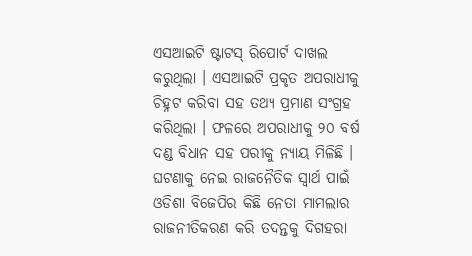ଏସଆଇଟି ଷ୍ଟାଟସ୍ ରିପୋର୍ଟ ଦାଖଲ କରୁଥିଲା । ଏସଆଇଟି ପ୍ରକୃତ ଅପରାଧୀକୁ ଚିହ୍ନଟ କରିବା ସହ ତଥ୍ୟ ପ୍ରମାଣ ସଂଗ୍ରହ କରିଥିଲା । ଫଳରେ ଅପରାଧୀକୁ ୨୦ ବର୍ଷ ଦଣ୍ଡ ବିଧାନ ସହ ପରୀକୁ ନ୍ୟାୟ ମିଳିଛି । ଘଟଣାକୁ ନେଇ ରାଜନୈତିକ ସ୍ୱାର୍ଥ ପାଇଁ ଓଡିଶା ବିଜେପିର କିଛି ନେତା ମାମଲାର ରାଜନୀତିକରଣ କରି ତଦନ୍ତକୁ ଦିଗହରା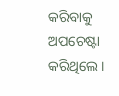କରିବାକୁ ଅପଚେଷ୍ଟା କରିଥିଲେ ।